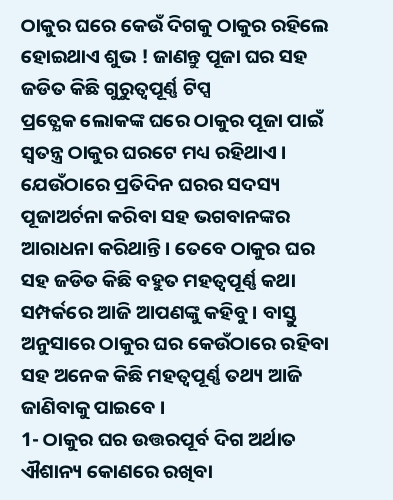ଠାକୁର ଘରେ କେଉଁ ଦିଗକୁ ଠାକୁର ରହିଲେ ହୋଇଥାଏ ଶୁଭ ! ଜାଣନ୍ତୁ ପୂଜା ଘର ସହ ଜଡିତ କିଛି ଗୁରୁତ୍ଵପୂର୍ଣ୍ଣ ଟିପ୍ସ
ପ୍ରତ୍ଯେକ ଲୋକଙ୍କ ଘରେ ଠାକୁର ପୂଜା ପାଇଁ ସ୍ଵତନ୍ତ୍ର ଠାକୁର ଘରଟେ ମଧ୍ୟ ରହିଥାଏ । ଯେଉଁଠାରେ ପ୍ରତିଦିନ ଘରର ସଦସ୍ୟ ପୂଜାଅର୍ଚନା କରିବା ସହ ଭଗବାନଙ୍କର ଆରାଧନା କରିଥାନ୍ତି । ତେବେ ଠାକୁର ଘର ସହ ଜଡିତ କିଛି ବହୁତ ମହତ୍ଵପୂର୍ଣ୍ଣ କଥା ସମ୍ପର୍କରେ ଆଜି ଆପଣଙ୍କୁ କହିବୁ । ବାସ୍ତୁ ଅନୁସାରେ ଠାକୁର ଘର କେଉଁଠାରେ ରହିବା ସହ ଅନେକ କିଛି ମହତ୍ଵପୂର୍ଣ୍ଣ ତଥ୍ୟ ଆଜି ଜାଣିବାକୁ ପାଇବେ ।
1- ଠାକୁର ଘର ଉତ୍ତରପୂର୍ବ ଦିଗ ଅର୍ଥାତ ଐଶାନ୍ୟ କୋଣରେ ରଖିବା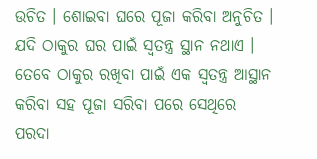ଉଚିତ । ଶୋଇବା ଘରେ ପୂଜା କରିବା ଅନୁଚିତ । ଯଦି ଠାକୁର ଘର ପାଇଁ ସ୍ଵତନ୍ତ୍ର ସ୍ଥାନ ନଥାଏ । ତେବେ ଠାକୁର ରଖିବା ପାଇଁ ଏକ ସ୍ଵତନ୍ତ୍ର ଆସ୍ଥାନ କରିବା ସହ ପୂଜା ସରିବା ପରେ ସେଥିରେ ପରଦା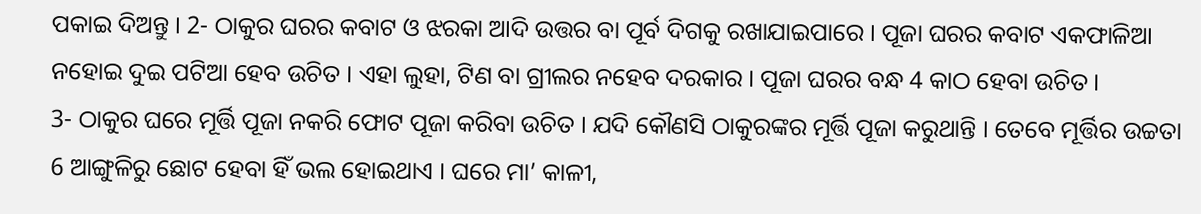ପକାଇ ଦିଅନ୍ତୁ । 2- ଠାକୁର ଘରର କବାଟ ଓ ଝରକା ଆଦି ଉତ୍ତର ବା ପୂର୍ବ ଦିଗକୁ ରଖାଯାଇପାରେ । ପୂଜା ଘରର କବାଟ ଏକଫାଳିଆ ନହୋଇ ଦୁଇ ପଟିଆ ହେବ ଉଚିତ । ଏହା ଲୁହା, ଟିଣ ବା ଗ୍ରୀଲର ନହେବ ଦରକାର । ପୂଜା ଘରର ବନ୍ଧ 4 କାଠ ହେବା ଉଚିତ ।
3- ଠାକୁର ଘରେ ମୂର୍ତ୍ତି ପୂଜା ନକରି ଫୋଟ ପୂଜା କରିବା ଉଚିତ । ଯଦି କୌଣସି ଠାକୁରଙ୍କର ମୂର୍ତ୍ତି ପୂଜା କରୁଥାନ୍ତି । ତେବେ ମୂର୍ତ୍ତିର ଉଚ୍ଚତା 6 ଆଙ୍ଗୁଳିରୁ ଛୋଟ ହେବା ହିଁ ଭଲ ହୋଇଥାଏ । ଘରେ ମା’ କାଳୀ,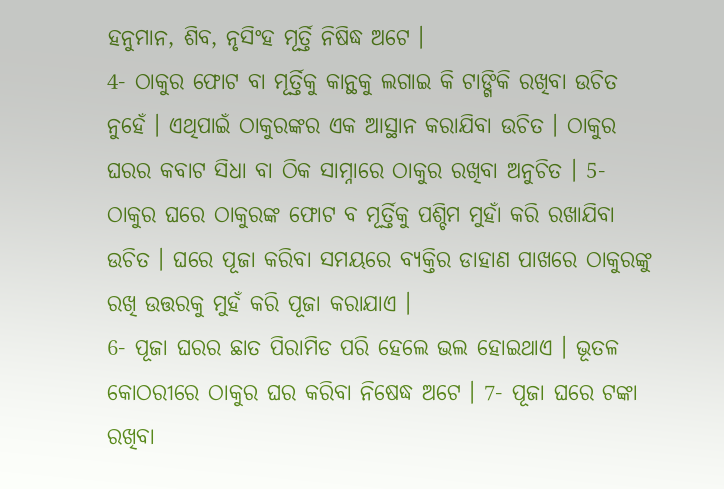ହନୁମାନ, ଶିବ, ନୃସିଂହ ମୂର୍ତ୍ତି ନିଷିଦ୍ଧ ଅଟେ ।
4- ଠାକୁର ଫୋଟ ବା ମୂର୍ତ୍ତିକୁ କାନ୍ଥକୁ ଲଗାଇ କି ଟାଙ୍ଗିକି ରଖିବା ଉଚିତ ନୁହେଁ । ଏଥିପାଇଁ ଠାକୁରଙ୍କର ଏକ ଆସ୍ଥାନ କରାଯିବା ଉଚିତ । ଠାକୁର ଘରର କବାଟ ସିଧା ବା ଠିକ ସାମ୍ନାରେ ଠାକୁର ରଖିବା ଅନୁଚିତ । 5- ଠାକୁର ଘରେ ଠାକୁରଙ୍କ ଫୋଟ ବ ମୂର୍ତ୍ତିକୁ ପଶ୍ଚିମ ମୁହାଁ କରି ରଖାଯିବା ଉଚିତ । ଘରେ ପୂଜା କରିବା ସମୟରେ ବ୍ୟକ୍ତିର ଡାହାଣ ପାଖରେ ଠାକୁରଙ୍କୁ ରଖି ଉତ୍ତରକୁ ମୁହଁ କରି ପୂଜା କରାଯାଏ ।
6- ପୂଜା ଘରର ଛାତ ପିରାମିଡ ପରି ହେଲେ ଭଲ ହୋଇଥାଏ । ଭୂତଳ କୋଠରୀରେ ଠାକୁର ଘର କରିବା ନିଷେଦ୍ଧ ଅଟେ । 7- ପୂଜା ଘରେ ଟଙ୍କା ରଖିବା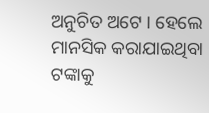ଅନୁଚିତ ଅଟେ । ହେଲେ ମାନସିକ କରାଯାଇଥିବା ଟଙ୍କାକୁ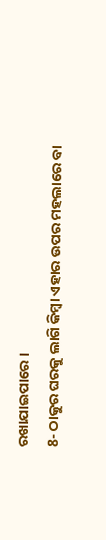ରଖାଯାଇପାରେ ।
8- ଠାକୁର ଘରକୁ ଲାଗି କିମ୍ବା ଏହାର ଉପର ମହଲାରେ ବା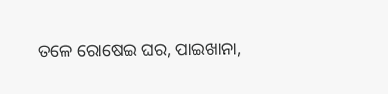ତଳେ ରୋଷେଇ ଘର, ପାଇଖାନା,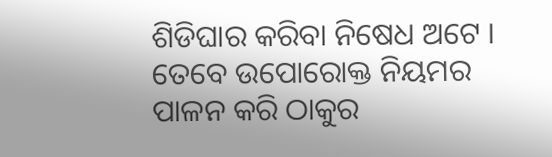ଶିଡିଘାର କରିବା ନିଷେଧ ଅଟେ । ତେବେ ଉପୋରୋକ୍ତ ନିୟମର ପାଳନ କରି ଠାକୁର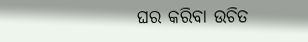ଘର କରିବା ଉଚିତ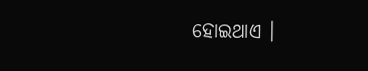ହୋଇଥାଏ ।